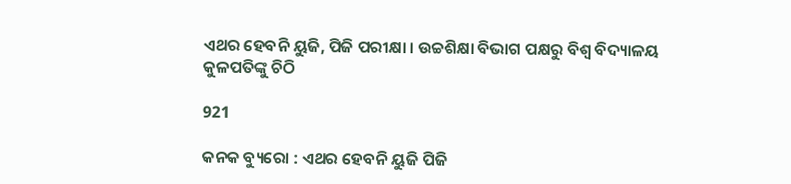ଏଥର ହେବନି ୟୁଜି, ପିଜି ପରୀକ୍ଷା । ଉଚ୍ଚଶିକ୍ଷା ବିଭାଗ ପକ୍ଷରୁ ବିଶ୍ୱ ବିଦ୍ୟାଳୟ କୁଳପତିଙ୍କୁ ଚିଠି

921

କନକ ବ୍ୟୁରୋ : ଏଥର ହେବନି ୟୁଜି ପିଜି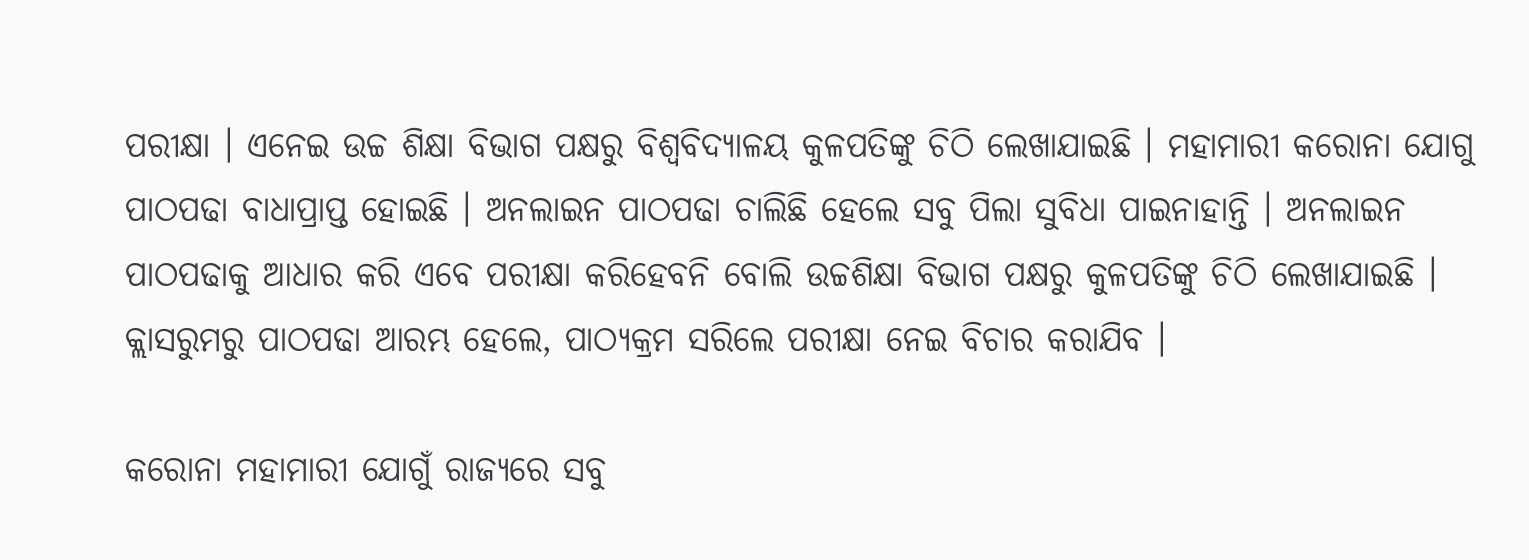ପରୀକ୍ଷା । ଏନେଇ ଉଚ୍ଚ ଶିକ୍ଷା ବିଭାଗ ପକ୍ଷରୁ ବିଶ୍ୱବିଦ୍ୟାଳୟ କୁଳପତିଙ୍କୁ ଚିଠି ଲେଖାଯାଇଛି । ମହାମାରୀ କରୋନା ଯୋଗୁ ପାଠପଢା ବାଧାପ୍ରାପ୍ତ ହୋଇଛି । ଅନଲାଇନ ପାଠପଢା ଚାଲିଛି ହେଲେ ସବୁ ପିଲା ସୁବିଧା ପାଇନାହାନ୍ତି । ଅନଲାଇନ ପାଠପଢାକୁ ଆଧାର କରି ଏବେ ପରୀକ୍ଷା କରିହେବନି ବୋଲି ଉଚ୍ଚଶିକ୍ଷା ବିଭାଗ ପକ୍ଷରୁ କୁଳପତିଙ୍କୁ ଚିଠି ଲେଖାଯାଇଛି । କ୍ଲାସରୁମରୁ ପାଠପଢା ଆରମ୍ଭ ହେଲେ, ପାଠ୍ୟକ୍ରମ ସରିଲେ ପରୀକ୍ଷା ନେଇ ବିଚାର କରାଯିବ ।

କରୋନା ମହାମାରୀ ଯୋଗୁଁ ରାଜ୍ୟରେ ସବୁ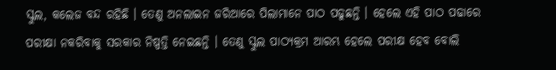ସ୍କୁଲ, କଲେଜ ବନ୍ଦ ରହିଛି । ତେଣୁ ଅନଲାଇନ ଜରିଆରେ ପିଲାମାନେ ପାଠ ପଢୁଛନ୍ତି । ହେଲେ ଏହି ପାଠ ପଢାରେ ପରୀକ୍ଷା ନକରିବାକୁ ସରକାର ନିଷ୍ପତ୍ତି ନେଇଛନ୍ତି । ତେଣୁ ସ୍କୁଲ ପାଠ୍ୟକ୍ରମ ଆରମ୍ଭ ହେଲେ ପରୀକ୍ଷ ହେବ ବୋଲି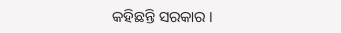କହିଛନ୍ତି ସରକାର ।